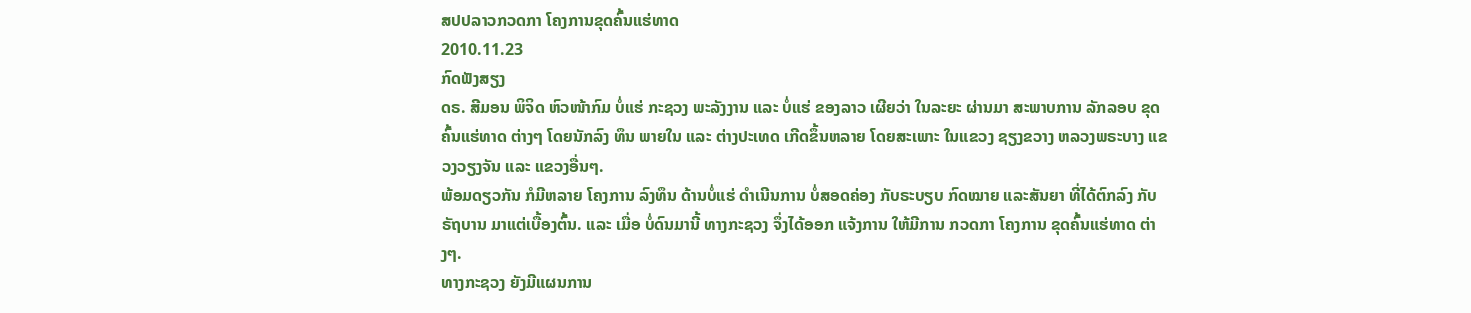ສປປລາວກວດກາ ໂຄງການຂຸດຄົ້ນແຮ່ທາດ
2010.11.23
ກົດຟັງສຽງ
ດຣ. ສີມອນ ພິຈິດ ຫົວໜ້າກົມ ບໍ່ແຮ່ ກະຊວງ ພະລັງງານ ແລະ ບໍ່ແຮ່ ຂອງລາວ ເຜີຍວ່າ ໃນລະຍະ ຜ່ານມາ ສະພາບການ ລັກລອບ ຂຸດຄົ້ນແຮ່ທາດ ຕ່າງໆ ໂດຍນັກລົງ ທຶນ ພາຍໃນ ແລະ ຕ່າງປະເທດ ເກີດຂຶ້ນຫລາຍ ໂດຍສະເພາະ ໃນແຂວງ ຊຽງຂວາງ ຫລວງພຣະບາງ ແຂວງວຽງຈັນ ແລະ ແຂວງອື່ນໆ.
ພ້ອມດຽວກັນ ກໍມີຫລາຍ ໂຄງການ ລົງທຶນ ດ້ານບໍ່ແຮ່ ດໍາເນີນການ ບໍ່ສອດຄ່ອງ ກັບຣະບຽບ ກົດໝາຍ ແລະສັນຍາ ທີ່ໄດ້ຕົກລົງ ກັບຣັຖບານ ມາແຕ່ເບື້ອງຕົ້ນ. ແລະ ເມື່ອ ບໍ່ດົນມານີ້ ທາງກະຊວງ ຈຶ່ງໄດ້ອອກ ແຈ້ງການ ໃຫ້ມີການ ກວດກາ ໂຄງການ ຂຸດຄົ້ນແຮ່ທາດ ຕ່າງໆ.
ທາງກະຊວງ ຍັງມີແຜນການ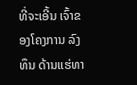ທີ່ຈະເອີ້ນ ເຈົ້າຂອງໂຄງການ ລົງທຶນ ດ້ານແຮ່ທາ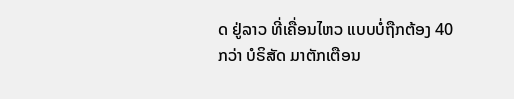ດ ຢູ່ລາວ ທີ່ເຄື່ອນໄຫວ ແບບບໍ່ຖືກຕ້ອງ 40 ກວ່າ ບໍຣິສັດ ມາຕັກເຕືອນ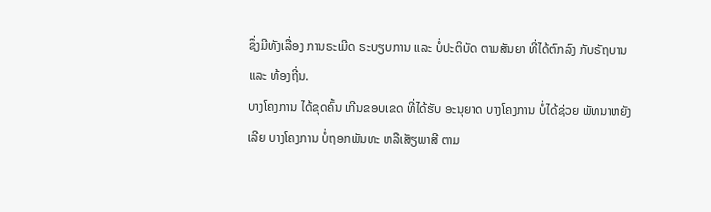ຊຶ່ງມີທັງເລື່ອງ ການຣະເມີດ ຣະບຽບການ ແລະ ບໍ່ປະຕິບັດ ຕາມສັນຍາ ທີ່ໄດ້ຕົກລົງ ກັບຣັຖບານ ແລະ ທ້ອງຖີ່ນ.
ບາງໂຄງການ ໄດ້ຂຸດຄົ້ນ ເກີນຂອບເຂດ ທີ່ໄດ້ຮັບ ອະນຸຍາດ ບາງໂຄງການ ບໍ່ໄດ້ຊ່ວຍ ພັທນາຫຍັງເລີຍ ບາງໂຄງການ ບໍ່ຖອກພັນທະ ຫລືເສັຽພາສີ ຕາມ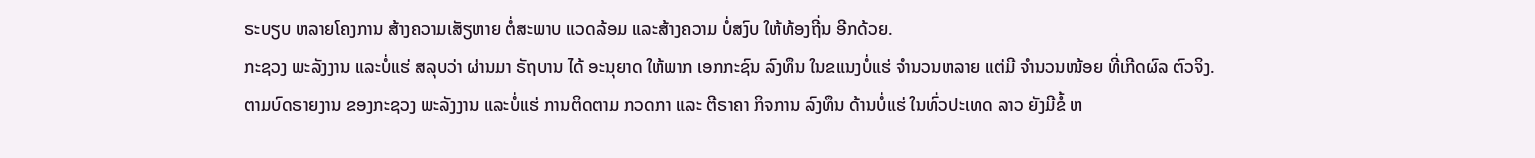ຣະບຽບ ຫລາຍໂຄງການ ສ້າງຄວາມເສັຽຫາຍ ຕໍ່ສະພາບ ແວດລ້ອມ ແລະສ້າງຄວາມ ບໍ່ສງົບ ໃຫ້ທ້ອງຖີ່ນ ອີກດ້ວຍ.
ກະຊວງ ພະລັງງານ ແລະບໍ່ແຮ່ ສລຸບວ່າ ຜ່ານມາ ຣັຖບານ ໄດ້ ອະນຸຍາດ ໃຫ້ພາກ ເອກກະຊົນ ລົງທຶນ ໃນຂແນງບໍ່ແຮ່ ຈໍານວນຫລາຍ ແຕ່ມີ ຈໍານວນໜ້ອຍ ທີ່ເກີດຜົລ ຕົວຈິງ.
ຕາມບົດຣາຍງານ ຂອງກະຊວງ ພະລັງງານ ແລະບໍ່ແຮ່ ການຕິດຕາມ ກວດກາ ແລະ ຕີຣາຄາ ກິຈການ ລົງທຶນ ດ້ານບໍ່ແຮ່ ໃນທົ່ວປະເທດ ລາວ ຍັງມີຂໍ້ ຫ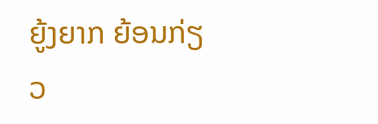ຍູ້ງຍາກ ຍ້ອນກ່ຽວ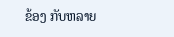ຂ້ອງ ກັບຫລາຍ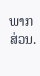ພາກສ່ວນ.